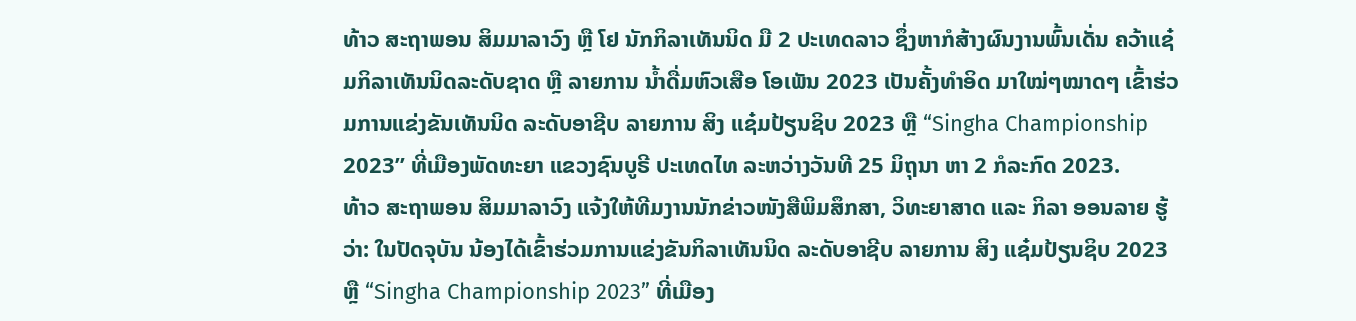ທ້າວ ສະຖາພອນ ສິມມາລາວົງ ຫຼື ໂຢ ນັກກິລາເທັນນິດ ມື 2 ປະເທດລາວ ຊຶ່ງຫາກໍສ້າງຜົນງານພົ້ນເດັ່ນ ຄວ້າແຊ໋ມກິລາເທັນນິດລະດັບຊາດ ຫຼື ລາຍການ ນໍ້າດື່ມຫົວເສືອ ໂອເພັນ 2023 ເປັນຄັ້ງທຳອິດ ມາໃໝ່ໆໝາດໆ ເຂົ້າຮ່ວມການແຂ່ງຂັນເທັນນິດ ລະດັບອາຊີບ ລາຍການ ສິງ ແຊ໋ມປ້ຽນຊິບ 2023 ຫຼື “Singha Championship 2023” ທີ່ເມືອງພັດທະຍາ ແຂວງຊົນບູຣີ ປະເທດໄທ ລະຫວ່າງວັນທີ 25 ມິຖຸນາ ຫາ 2 ກໍລະກົດ 2023.
ທ້າວ ສະຖາພອນ ສິມມາລາວົງ ແຈ້ງໃຫ້ທີມງານນັກຂ່າວໜັງສືພິມສຶກສາ, ວິທະຍາສາດ ແລະ ກິລາ ອອນລາຍ ຮູ້ວ່າ: ໃນປັດຈຸບັນ ນ້ອງໄດ້ເຂົ້າຮ່ວມການແຂ່ງຂັນກິລາເທັນນິດ ລະດັບອາຊີບ ລາຍການ ສິງ ແຊ໋ມປ້ຽນຊິບ 2023 ຫຼື “Singha Championship 2023” ທີ່ເມືອງ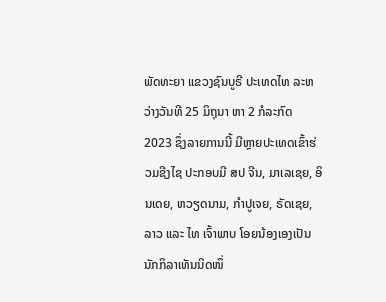ພັດທະຍາ ແຂວງຊົນບູຣີ ປະເທດໄທ ລະຫວ່າງວັນທີ 25 ມິຖຸນາ ຫາ 2 ກໍລະກົດ 2023 ຊຶ່ງລາຍການນີ້ ມີຫຼາຍປະເທດເຂົ້າຮ່ວມຊີງໄຊ ປະກອບມີ ສປ ຈີນ, ມາເລເຊຍ, ອິນເດຍ, ຫວຽດນາມ, ກຳປູເຈຍ, ຣັດເຊຍ, ລາວ ແລະ ໄທ ເຈົ້າພາບ ໂອຍນ້ອງເອງເປັນນັກກິລາເທັນນິດໜຶ່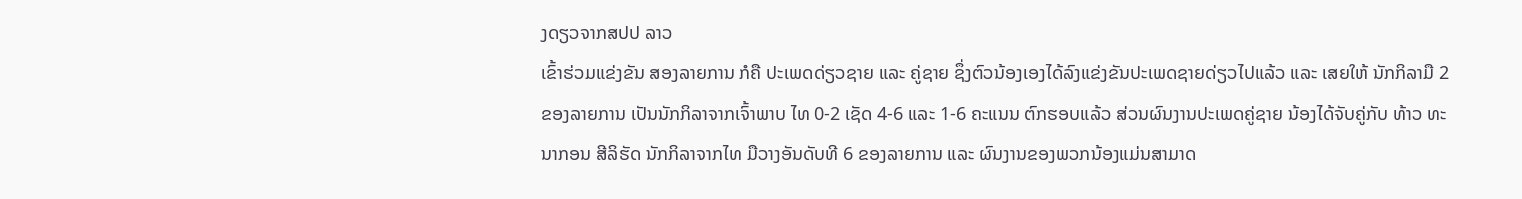ງດຽວຈາກສປປ ລາວ
ເຂົ້າຮ່ວມແຂ່ງຂັນ ສອງລາຍການ ກໍຄື ປະເພດດ່ຽວຊາຍ ແລະ ຄູ່ຊາຍ ຊຶ່ງຕົວນ້ອງເອງໄດ້ລົງແຂ່ງຂັນປະເພດຊາຍດ່ຽວໄປແລ້ວ ແລະ ເສຍໃຫ້ ນັກກິລາມື 2 ຂອງລາຍການ ເປັນນັກກິລາຈາກເຈົ້າພາບ ໄທ 0-2 ເຊັດ 4-6 ແລະ 1-6 ຄະແນນ ຕົກຮອບແລ້ວ ສ່ວນຜົນງານປະເພດຄູ່ຊາຍ ນ້ອງໄດ້ຈັບຄູ່ກັບ ທ້າວ ທະນາກອນ ສີລິຮັດ ນັກກິລາຈາກໄທ ມືວາງອັນດັບທີ 6 ຂອງລາຍການ ແລະ ຜົນງານຂອງພວກນ້ອງແມ່ນສາມາດ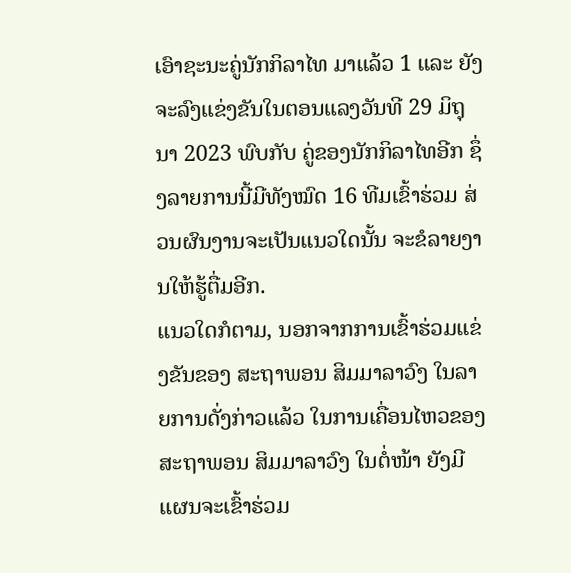ເອົາຊະນະຄູ່ນັກກິລາໄທ ມາແລ້ວ 1 ແລະ ຍັງຈະລົງແຂ່ງຂັນໃນຕອນແລງວັນທີ 29 ມິຖຸນາ 2023 ພົບກັບ ຄູ່ຂອງນັກກິລາໄທອີກ ຊຶ່ງລາຍການນີ້ມີທັງໝົດ 16 ທີມເຂົ້າຮ່ວມ ສ່ວນຜົນງານຈະເປັນແນວໃດນັ້ນ ຈະຂໍລາຍງານໃຫ້ຮູ້ຕື່ມອີກ.
ແນວໃດກໍຕາມ, ນອກຈາກການເຂົ້າຮ່ວມແຂ່ງຂັນຂອງ ສະຖາພອນ ສິມມາລາວົງ ໃນລາຍການດັ່ງກ່າວແລ້ວ ໃນການເຄື່ອນໄຫວຂອງ ສະຖາພອນ ສິມມາລາວົງ ໃນຕໍ່ໜ້າ ຍັງມີແຜນຈະເຂົ້າຮ່ວມ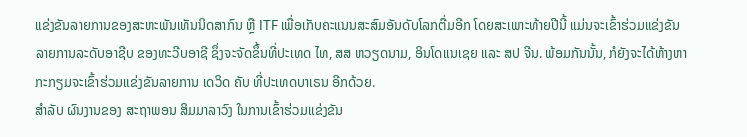ແຂ່ງຂັນລາຍການຂອງສະຫະພັນເທັນນິດສາກົນ ຫຼື ITF ເພື່ອເກັບຄະແນນສະສົມອັນດັບໂລກຕື່ມອີກ ໂດຍສະເພາະທ້າຍປີນີ້ ແມ່ນຈະເຂົ້າຮ່ວມແຂ່ງຂັນລາຍການລະດັບອາຊີບ ຂອງທະວີບອາຊີ ຊຶ່ງຈະຈັດຂຶ້ນທີ່ປະເທດ ໄທ, ສສ ຫວຽດນາມ, ອິນໂດເເນເຊຍ ແລະ ສປ ຈີນ. ພ້ອມກັນນັ້ນ, ກໍຍັງຈະໄດ້ຫ້າງຫາກະກຽມຈະເຂົ້າຮ່ວມແຂ່ງຂັນລາຍການ ເດວິດ ຄັບ ທີ່ປະເທດບາເຣນ ອີກດ້ວຍ.
ສຳລັບ ຜົນງານຂອງ ສະຖາພອນ ສິມມາລາວົງ ໃນການເຂົ້າຮ່ວມແຂ່ງຂັນ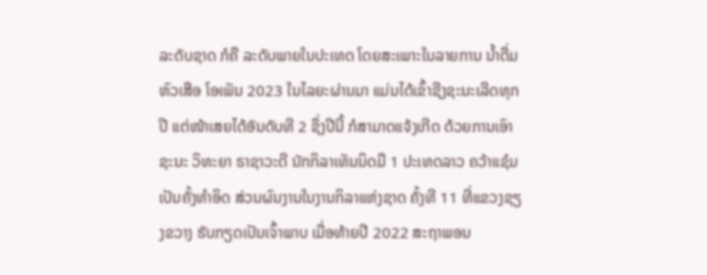ລະດັບຊາດ ກໍຄື ລະດັບພາຍໃນປະເທດ ໂດຍສະເພາະໃນລາຍການ ນໍ້າດື່ມຫົວເສືອ ໂອເພັນ 2023 ໃນໄລຍະຜ່ານມາ ແມ່ນໄດ້ເຂົ້າຊີງຊະນະເລີດທຸກປີ ແຕ່ໜ້າເສຍໄດ້ອັນດັບທີ 2 ຊຶ່ງປີນີ້ ກໍສາມາດແຈ້ງເກີດ ດ້ວຍການເອົາຊະນະ ວິທະຍາ ຣາຊາວະດີ ນັກກິລາເທັນນິດມື 1 ປະເທດລາວ ຄວ້າແຊ໋ມເປັນຄັ້ງທຳອິດ ສ່ວນຜົນງານໃນງານກິລາແຫ່ງຊາດ ຄັ້ງທີ 11 ທີ່ແຂວງຊຽງຂວາງ ຮັບກຽດເປັນເຈົ້າພາບ ເມື່ອທ້າຍປີ 2022 ສະຖາພອນ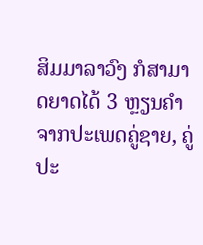ສິມມາລາວົງ ກໍສາມາດຍາດໄດ້ 3 ຫຼຽນຄຳ ຈາກປະເພດຄູ່ຊາຍ, ຄູ່ປະ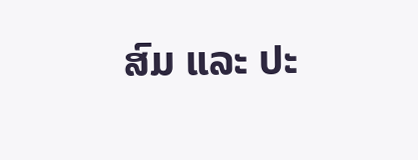ສົມ ແລະ ປະ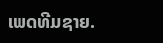ເພດທີມຊາຍ.